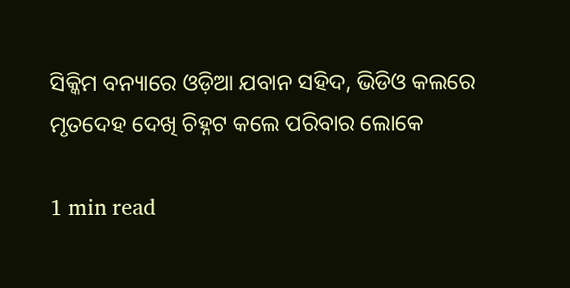ସିକ୍କିମ ବନ୍ୟାରେ ଓଡ଼ିଆ ଯବାନ ସହିଦ, ଭିଡିଓ କଲରେ ମୃତଦେହ ଦେଖି ଚିହ୍ନଟ କଲେ ପରିବାର ଲୋକେ

1 min read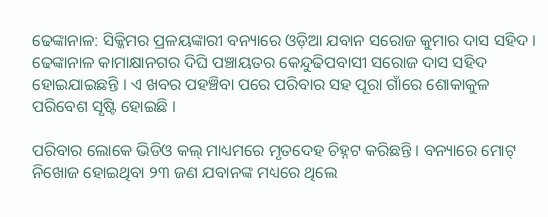ଢେଙ୍କାନାଳ: ସିକ୍କିମର ପ୍ରଳୟଙ୍କାରୀ ବନ୍ୟାରେ ଓଡ଼ିଆ ଯବାନ ସରୋଜ କୁମାର ଦାସ ସହିଦ । ଢେଙ୍କାନାଳ କାମାକ୍ଷାନଗର ଦିଘି ପଞ୍ଚାୟତର କେନ୍ଦୁଢିପବାସୀ ସରୋଜ ଦାସ ସହିଦ ହୋଇଯାଇଛନ୍ତି । ଏ ଖବର ପହଞ୍ଚିବା ପରେ ପରିବାର ସହ ପୂରା ଗାଁରେ ଶୋକାକୁଳ ପରିବେଶ ସୃଷ୍ଟି ହୋଇଛି ।

ପରିବାର ଲୋକେ ଭିଡିଓ କଲ୍‌ ମାଧ୍ୟମରେ ମୃତଦେହ ଚିହ୍ନଟ କରିଛନ୍ତି । ବନ୍ୟାରେ ମୋଟ୍ ନିଖୋଜ ହୋଇଥିବା ୨୩ ଜଣ ଯବାନଙ୍କ ମଧ୍ୟରେ ଥିଲେ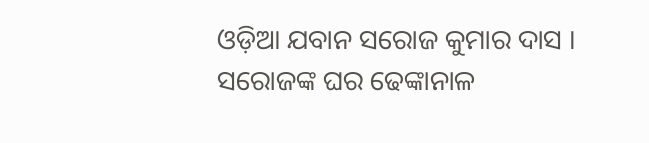ଓଡ଼ିଆ ଯବାନ ସରୋଜ କୁମାର ଦାସ । ସରୋଜଙ୍କ ଘର ଢେଙ୍କାନାଳ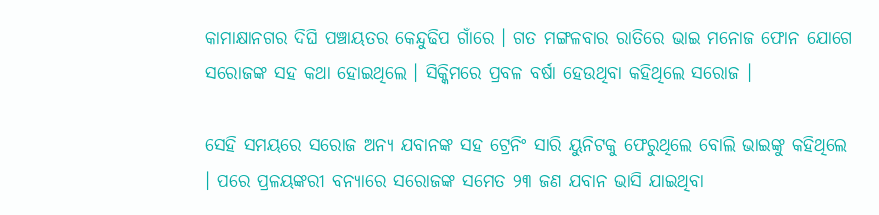କାମାକ୍ଷାନଗର ଦିଘି ପଞ୍ଚାୟତର କେନ୍ଦୁଢିପ ଗାଁରେ । ଗତ ମଙ୍ଗଳବାର ରାତିରେ ଭାଇ ମନୋଜ ଫୋନ ଯୋଗେ ସରୋଜଙ୍କ ସହ କଥା ହୋଇଥିଲେ । ସିକ୍କିମରେ ପ୍ରବଳ ବର୍ଷା ହେଉଥିବା କହିଥିଲେ ସରୋଜ ।

ସେହି ସମୟରେ ସରୋଜ ଅନ୍ୟ ଯବାନଙ୍କ ସହ ଟ୍ରେନିଂ ସାରି ୟୁନିଟକୁ ଫେରୁଥିଲେ ବୋଲି ଭାଇଙ୍କୁ କହିଥିଲେ । ପରେ ପ୍ରଳୟଙ୍କରୀ ବନ୍ୟାରେ ସରୋଜଙ୍କ ସମେତ ୨୩ ଜଣ ଯବାନ ଭାସି ଯାଇଥିବା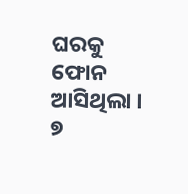ଘରକୁ ଫୋନ ଆସିଥିଲା ।  ୭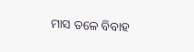ମାସ ତଳେ ବିବାହ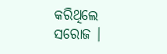କରିଥିଲେ ସରୋଜ ।